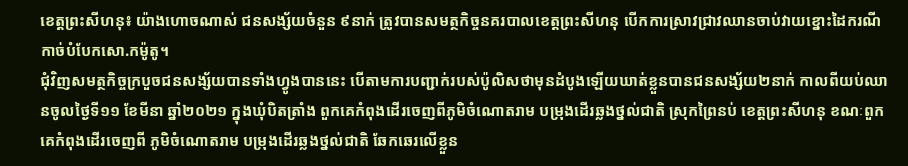ខេត្តព្រះសីហនុ៖ យ៉ាងហោចណាស់ ជនសង្ស័យចំនួន ៩នាក់ ត្រូវបានសមត្ថកិច្ចនគរបាលខេត្តព្រះសីហនុ បើកការស្រាវជ្រាវឈានចាប់វាយខ្នោះដៃករណីកាច់បំបែកសោ.កម៉ូតូ។
ជុំវិញសមត្ថកិច្ចក្របួចជនសង្ស័យបានទាំងហ្វូងបាននេះ បើតាមការបញ្ជាក់របស់ប៉ូលិសថាមុនដំបូងឡើយឃាត់ខ្លួនបានជនសង្ស័យ២នាក់ កាលពីយប់ឈានចូលថ្ងៃទី១១ ខែមីនា ឆ្នាំ២០២១ ក្នុងឃុំបិតត្រាំង ពួកគេកំពុងដើរចេញពីភូមិចំណោតរាម បម្រុងដើរឆ្លងថ្នល់ជាតិ ស្រុកព្រៃនប់ ខេត្ដព្រះសីហនុ ខណៈពួកគេកំពុងដើរចេញពី ភូមិចំណោតរាម បម្រុងដើរឆ្លងថ្នល់ជាតិ ឆែកឆេរលើខ្លួន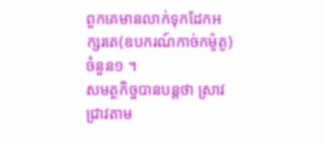ពួកគេមានលាក់ទុកដែកអក្សរតេ(ឧបករណ៍កាច់កម៉ូតូ) ចំនួន១ ។
សមត្ថកិច្ចបានបន្តថា ស្រាវជ្រាវតាម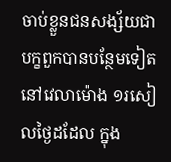ចាប់ខ្លួនជនសង្ស័យជាបក្ខពួកបានបន្ថែមទៀត នៅវេលាម៉ោង ១រសៀលថ្ងៃដដែល ក្នុង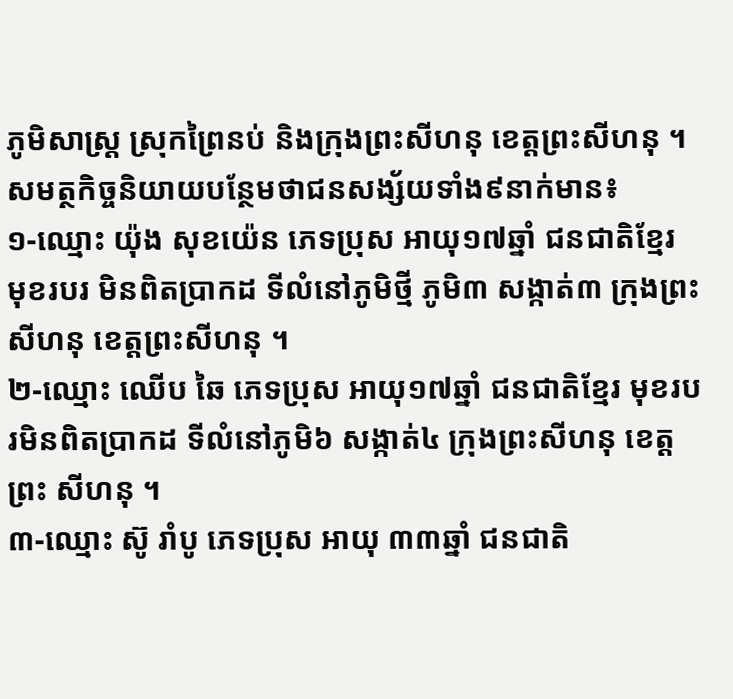ភូមិសាស្ដ្រ ស្រុកព្រៃនប់ និងក្រុងព្រះសីហនុ ខេត្ដព្រះសីហនុ ។
សមត្ថកិច្ចនិយាយបន្ថែមថាជនសង្ស័យទាំង៩នាក់មាន៖
១-ឈ្មោះ យ៉ុង សុខយ៉េន ភេទប្រុស អាយុ១៧ឆ្នាំ ជនជាតិខ្មែរ មុខរបរ មិនពិតប្រាកដ ទីលំនៅភូមិថ្មី ភូមិ៣ សង្កាត់៣ ក្រុងព្រះ សីហនុ ខេត្ដព្រះសីហនុ ។
២-ឈ្មោះ ឈើប ឆៃ ភេទប្រុស អាយុ១៧ឆ្នាំ ជនជាតិខ្មែរ មុខរបរមិនពិតប្រាកដ ទីលំនៅភូមិ៦ សង្កាត់៤ ក្រុងព្រះសីហនុ ខេត្ដព្រះ សីហនុ ។
៣-ឈ្មោះ ស៊ូ រាំបូ ភេទប្រុស អាយុ ៣៣ឆ្នាំ ជនជាតិ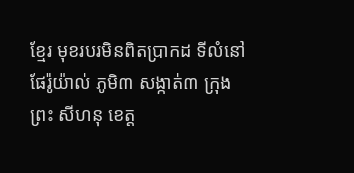ខ្មែរ មុខរបរមិនពិតប្រាកដ ទីលំនៅផែរ៉ូយ៉ាល់ ភូមិ៣ សង្កាត់៣ ក្រុងព្រះ សីហនុ ខេត្ដ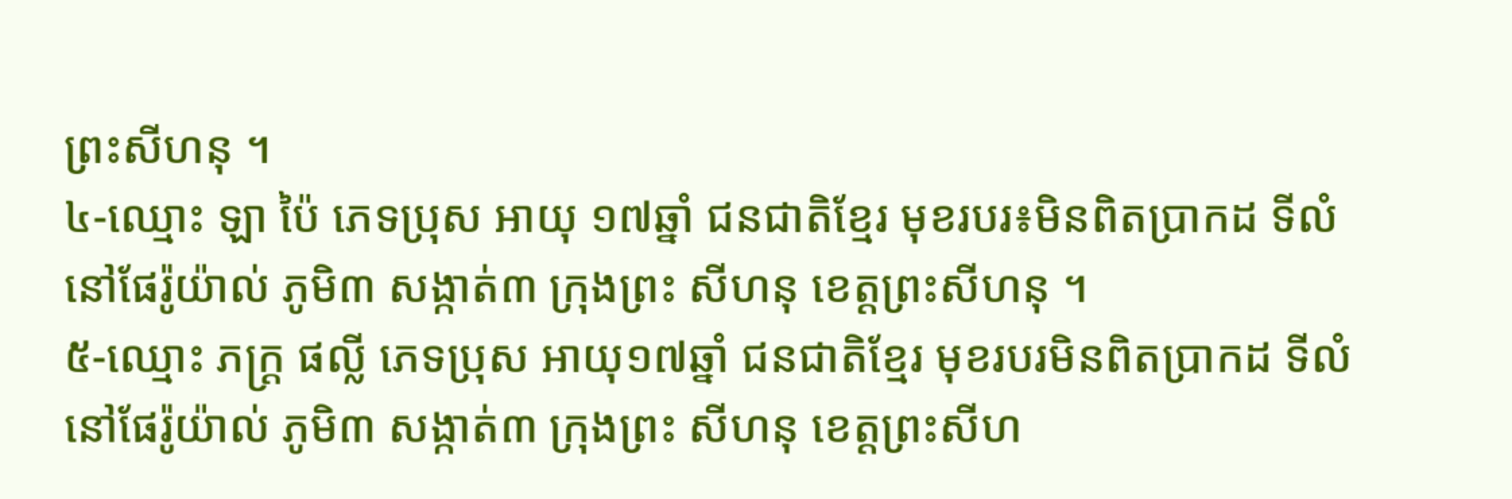ព្រះសីហនុ ។
៤-ឈ្មោះ ឡា ប៉ៃ ភេទប្រុស អាយុ ១៧ឆ្នាំ ជនជាតិខ្មែរ មុខរបរ៖មិនពិតប្រាកដ ទីលំនៅផែរ៉ូយ៉ាល់ ភូមិ៣ សង្កាត់៣ ក្រុងព្រះ សីហនុ ខេត្ដព្រះសីហនុ ។
៥-ឈ្មោះ ភក្ដ្រ ផល្លី ភេទប្រុស អាយុ១៧ឆ្នាំ ជនជាតិខ្មែរ មុខរបរមិនពិតប្រាកដ ទីលំនៅផែរ៉ូយ៉ាល់ ភូមិ៣ សង្កាត់៣ ក្រុងព្រះ សីហនុ ខេត្ដព្រះសីហ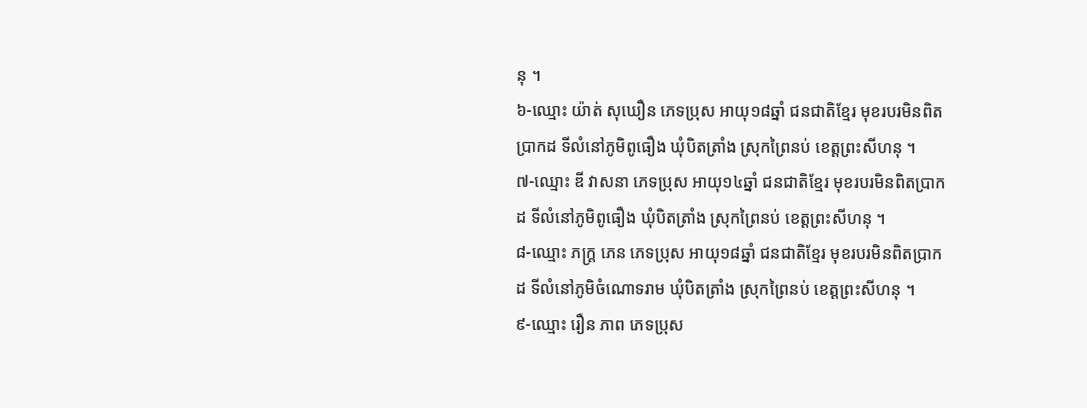នុ ។
៦-ឈ្មោះ យ៉ាត់ សុឃឿន ភេទប្រុស អាយុ១៨ឆ្នាំ ជនជាតិខ្មែរ មុខរបរមិនពិតប្រាកដ ទីលំនៅភូមិពូធឿង ឃុំបិតត្រាំង ស្រុកព្រៃនប់ ខេត្ដព្រះសីហនុ ។
៧-ឈ្មោះ ឌី វាសនា ភេទប្រុស អាយុ១៤ឆ្នាំ ជនជាតិខ្មែរ មុខរបរមិនពិតប្រាកដ ទីលំនៅភូមិពូធឿង ឃុំបិតត្រាំង ស្រុកព្រៃនប់ ខេត្ដព្រះសីហនុ ។
៨-ឈ្មោះ ភក្ដ្រ ភេន ភេទប្រុស អាយុ១៨ឆ្នាំ ជនជាតិខ្មែរ មុខរបរមិនពិតប្រាកដ ទីលំនៅភូមិចំណោទរាម ឃុំបិតត្រាំង ស្រុកព្រៃនប់ ខេត្ដព្រះសីហនុ ។
៩-ឈ្មោះ រឿន ភាព ភេទប្រុស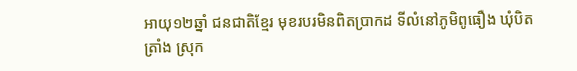អាយុ១២ឆ្នាំ ជនជាតិខ្មែរ មុខរបរមិនពិតប្រាកដ ទីលំនៅភូមិពូធឿង ឃុំបិតត្រាំង ស្រុក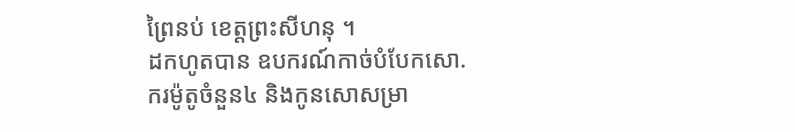ព្រៃនប់ ខេត្ដព្រះសីហនុ ។
ដកហូតបាន ឧបករណ៍កាច់បំបែកសោ.ករម៉ូតូចំនួន៤ និងកូនសោសម្រា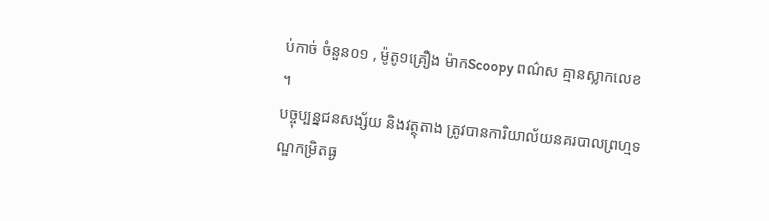ប់កាច់ ចំនួន០១ , ម៉ូតូ១គ្រឿង ម៉ាកScoopy ពណ៌ស គ្មានស្លាកលេខ ។
បច្ចុប្បន្នជនសង្ស័យ និងវត្ថុតាង ត្រូវបានការិយាល័យនគរបាលព្រហ្មទណ្ឌកម្រិតធ្ង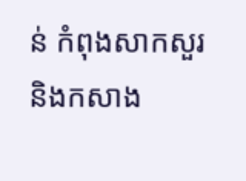ន់ កំពុងសាកសួរ និងកសាង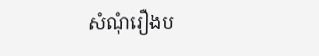សំណុំរឿងប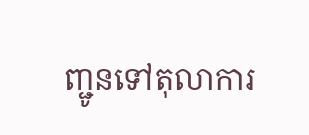ញ្ជូនទៅតុលាការ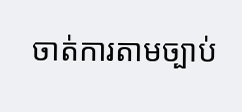ចាត់ការតាមច្បាប់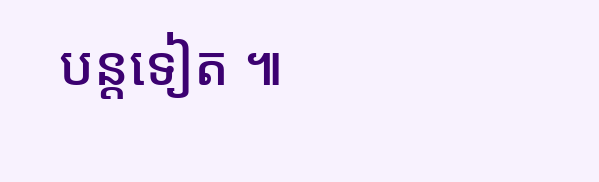បន្តទៀត ៕